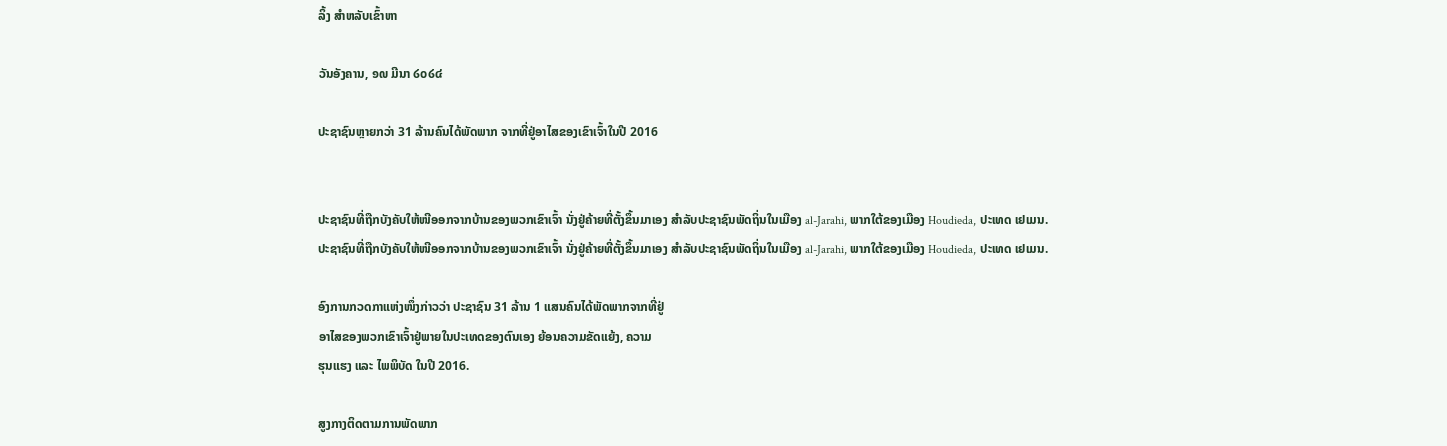ລິ້ງ ສຳຫລັບເຂົ້າຫາ

ວັນອັງຄານ, ໑໙ ມີນາ ໒໐໒໔

ປະຊາຊົນຫຼາຍກວ່າ 31 ລ້ານຄົນໄດ້ພັດພາກ ຈາກທີ່ຢູ່ອາໄສຂອງເຂົາເຈົ້າໃນປີ 2016


ປະຊາຊົນທີ່ຖືກບັງຄັບໃຫ້ໜີອອກຈາກບ້ານຂອງພວກເຂົາເຈົ້າ ນັ່ງຢູ່ຄ້າຍທີ່ຕັ້ງຂຶ້ນມາເອງ ສຳລັບປະຊາຊົນພັດຖິ່ນໃນເມືອງ al-Jarahi, ພາກໃຕ້ຂອງເມືອງ Houdieda, ປະເທດ ເຢເມນ.
ປະຊາຊົນທີ່ຖືກບັງຄັບໃຫ້ໜີອອກຈາກບ້ານຂອງພວກເຂົາເຈົ້າ ນັ່ງຢູ່ຄ້າຍທີ່ຕັ້ງຂຶ້ນມາເອງ ສຳລັບປະຊາຊົນພັດຖິ່ນໃນເມືອງ al-Jarahi, ພາກໃຕ້ຂອງເມືອງ Houdieda, ປະເທດ ເຢເມນ.

ອົງການກວດກາແຫ່ງໜຶ່ງກ່າວວ່າ ປະຊາຊົນ 31 ລ້ານ 1 ແສນຄົນໄດ້ພັດພາກຈາກທີ່ຢູ່
ອາໄສຂອງພວກເຂົາເຈົ້າຢູ່ພາຍໃນປະເທດຂອງຕົນເອງ ຍ້ອນຄວາມຂັດແຍ້ງ, ຄວາມ
ຮຸນແຮງ ແລະ ໄພພິບັດ ໃນປີ 2016.

ສູງກາງຕິດຕາມການພັດພາກ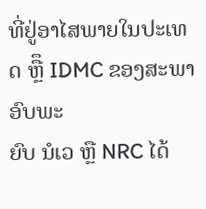ທີ່ຢູ່ອາໄສພາຍໃນປະເທດ ຫຼືຶ IDMC ຂອງສະພາອົບພະ
ຍົບ ນໍເວ ຫຼື NRC ໄດ້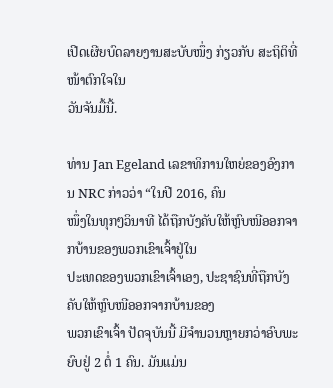ເປີດເຜີຍບົດລາຍງານສະບັບໜຶ່ງ ກ່ຽວກັບ ສະຖິຕິທີ່ໜ້າຕົກໃຈໃນ
ວັນຈັນມື້ນີ້.

ທ່ານ Jan Egeland ເລຂາທິການໃຫຍ່ຂອງອົງການ NRC ກ່າວວ່າ “ໃນປີ 2016, ຄົນ
ໜຶ່ງໃນທຸກໆວິນາທີ ໄດ້ຖືກບັງຄັບໃຫ້ຫຼົບໜີອອກຈາກບ້ານຂອງພວກເຂົາເຈົ້າຢູ່ໃນ
ປະເທດຂອງພວກເຂົາເຈົ້າເອງ, ປະຊາຊົນທີ່ຖືກບັງຄັບໃຫ້ຫຼົບໜີອອກຈາກບ້ານຂອງ
ພວກເຂົາເຈົ້າ ປັດຈຸບັນນີ້ ມີຈຳນວນຫຼາຍກວ່າອົບພະຍົບຢູ່ 2 ຕໍ່ 1 ຄົນ. ມັນແມ່ນ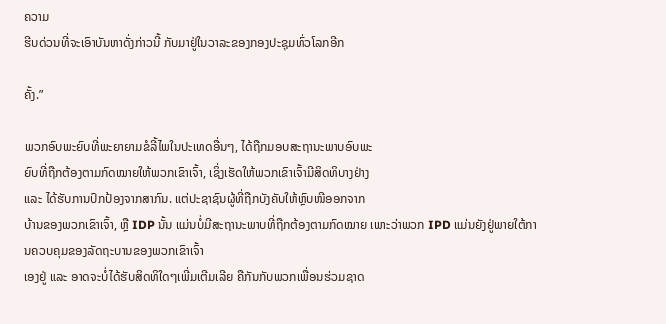ຄວາມ
ຮີບດ່ວນທີ່ຈະເອົາບັນຫາດັ່ງກ່າວນີ້ ກັບມາຢູ່ໃນວາລະຂອງກອງປະຊຸມທົ່ວໂລກອີກ

ຄັ້ງ.”

ພວກອົບພະຍົບທີ່ພະຍາຍາມຂໍລີ້ໄພໃນປະເທດອື່ນໆ, ໄດ້ຖືກມອບສະຖານະພາບອົບພະ
ຍົບທີ່ຖືກຕ້ອງຕາມກົດໝາຍໃຫ້ພວກເຂົາເຈົ້າ, ເຊິ່ງເຮັດໃຫ້ພວກເຂົາເຈົ້າມີສິດທິບາງຢ່າງ
ແລະ ໄດ້ຮັບການປົກປ້ອງຈາກສາກົນ. ແຕ່ປະຊາຊົນຜູ້ທີ່ຖືກບັງຄັບໃຫ້ຫຼົບໜີອອກຈາກ
ບ້ານຂອງພວກເຂົາເຈົ້າ, ຫຼື IDP ນັ້ນ ແມ່ນບໍ່ມີສະຖານະພາບທີ່ຖືກຕ້ອງຕາມກົດໝາຍ ເພາະວ່າພວກ IPD ແມ່ນຍັງຢູ່ພາຍໃຕ້ການຄວບຄຸມຂອງລັດຖະບານຂອງພວກເຂົາເຈົ້າ
ເອງຢູ່ ແລະ ອາດຈະບໍ່ໄດ້ຮັບສິດທິໃດໆເພີ່ມເຕີມເລີຍ ຄືກັນກັບພວກເພື່ອນຮ່ວມຊາດ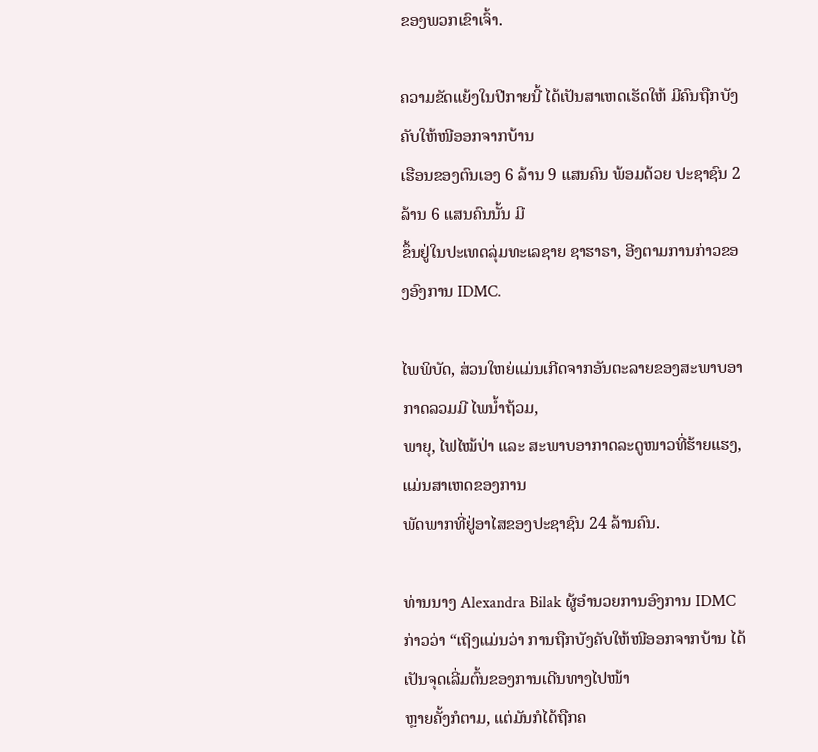ຂອງພວກເຂົາເຈົ້າ.

ຄວາມຂັດແຍ້ງໃນປີກາຍນີ້ ໄດ້ເປັນສາເຫດເຮັດໃຫ້ ມີຄົນຖືກບັງຄັບໃຫ້ໜີອອກຈາກບ້ານ
ເຮືອນຂອງຕົນເອງ 6 ລ້ານ 9 ແສນຄົນ ພ້ອມດ້ວຍ ປະຊາຊົນ 2 ລ້ານ 6 ແສນຄົນນັ້ນ ມີ
ຂຶ້ນຢູ່ໃນປະເທດລຸ່ມທະເລຊາຍ ຊາຮາຣາ, ອີງຕາມການກ່າວຂອງອົງການ IDMC.

ໄພພິບັດ, ສ່ວນໃຫຍ່ແມ່ນເກີດຈາກອັນຕະລາຍຂອງສະພາບອາກາດລວມມີ ໄພນໍ້າຖ້ວມ,
ພາຍຸ, ໄຟໄໝ້ປ່າ ແລະ ສະພາບອາກາດລະດູໜາວທີ່ຮ້າຍແຮງ, ແມ່ນສາເຫດຂອງການ
ພັດພາກທີ່ຢູ່ອາໄສຂອງປະຊາຊົນ 24 ລ້ານຄົນ.

ທ່ານນາງ Alexandra Bilak ຜູ້ອຳນວຍການອົງການ IDMC ກ່າວວ່າ “ເຖິງແມ່ນວ່າ ການຖືກບັງຄັບໃຫ້ໜີອອກຈາກບ້ານ ໄດ້ເປັນຈຸດເລີ່ມຕົ້ນຂອງການເດີນທາງໄປໜ້າ
ຫຼາຍຄັ້ງກໍຕາມ, ແຕ່ມັນກໍໄດ້ຖືກຄ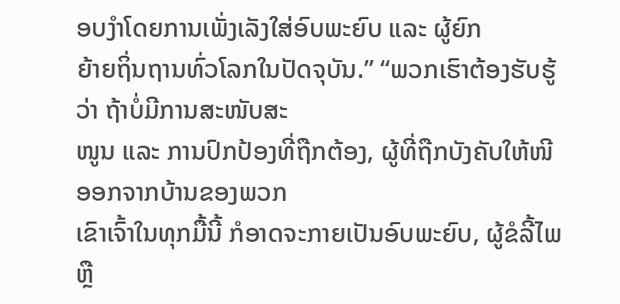ອບງຳໂດຍການເພັ່ງເລັງໃສ່ອົບພະຍົບ ແລະ ຜູ້ຍົກ
ຍ້າຍຖິ່ນຖານທົ່ວໂລກໃນປັດຈຸບັນ.” “ພວກເຮົາຕ້ອງຮັບຮູ້ວ່າ ຖ້າບໍ່ມີການສະໜັບສະ
ໜູນ ແລະ ການປົກປ້ອງທີ່ຖືກຕ້ອງ, ຜູ້ທີ່ຖືກບັງຄັບໃຫ້ໜີອອກຈາກບ້ານຂອງພວກ
ເຂົາເຈົ້າໃນທຸກມື້ນີ້ ກໍອາດຈະກາຍເປັນອົບພະຍົບ, ຜູ້ຂໍລີ້ໄພ ຫຼື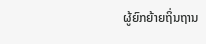ຜູ້ຍົກຍ້າຍຖິ່ນຖານ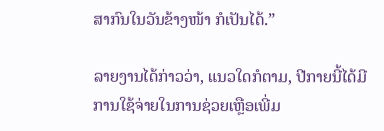ສາກົນໃນວັນຂ້າງໜ້າ ກໍເປັນໄດ້.”

ລາຍງານໄດ້ກ່າວວ່າ, ແນວໃດກໍຕາມ, ປີກາຍນີ້ໄດ້ມີການໃຊ້ຈ່າຍໃນການຊ່ວຍເຫຼືອເພີ່ມ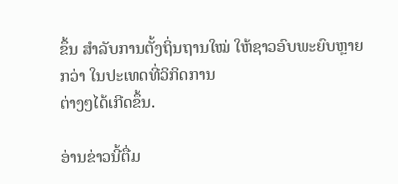ຂຶ້ນ ສຳລັບການຕັ້ງຖິ່ນຖານໃໝ່ ໃຫ້ຊາວອົບພະຍົບຫຼາຍກວ່າ ໃນປະເທດທີ່ວິກິດການ
ຕ່າງໆໄດ້ເກີດຂຶ້ນ.

ອ່ານຂ່າວນີ້ຕື່ມ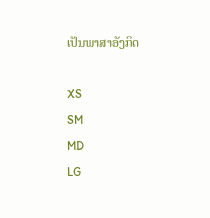ເປັນພາສາອັງກິດ

XS
SM
MD
LG